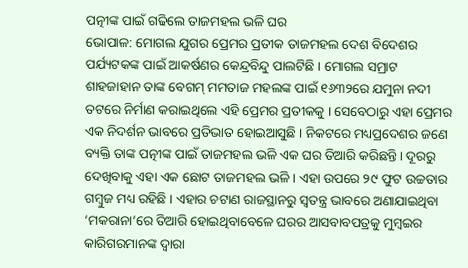ପତ୍ନୀଙ୍କ ପାଇଁ ଗଢିଲେ ତାଜମହଲ ଭଳି ଘର
ଭୋପାଳ: ମୋଗଲ ଯୁଗର ପ୍ରେମର ପ୍ରତୀକ ତାଜମହଲ ଦେଶ ବିଦେଶର ପର୍ଯ୍ୟଟକଙ୍କ ପାଇଁ ଆକର୍ଷଣର କେନ୍ଦ୍ରବିନ୍ଦୁ ପାଲଟିଛି । ମୋଗଲ ସମ୍ରାଟ ଶାହଜାହାନ ତାଙ୍କ ବେଗମ୍ ମମତାଜ ମହଲଙ୍କ ପାଇଁ ୧୬୩୨ରେ ଯମୁନା ନଦୀ ତଟରେ ନିର୍ମାଣ କରାଇଥିଲେ ଏହି ପ୍ରେମର ପ୍ରତୀକକୁ । ସେବେଠାରୁ ଏହା ପ୍ରେମର ଏକ ନିଦର୍ଶନ ଭାବରେ ପ୍ରତିଭାତ ହୋଇଆସୁଛି । ନିକଟରେ ମଧ୍ୟପ୍ରଦେଶର ଜଣେ ବ୍ୟକ୍ତି ତାଙ୍କ ପତ୍ନୀଙ୍କ ପାଇଁ ତାଜମହଲ ଭଳି ଏକ ଘର ତିଆରି କରିଛନ୍ତି । ଦୂରରୁ ଦେଖିବାକୁ ଏହା ଏକ ଛୋଟ ତାଜମହଲ ଭଳି । ଏହା ଉପରେ ୨୯ ଫୁଟ ଉଚ୍ଚତାର ଗମ୍ବୁଜ ମଧ୍ୟ ରହିଛି । ଏହାର ଚଟାଣ ରାଜସ୍ଥାନରୁ ସ୍ୱତନ୍ତ୍ର ଭାବରେ ଅଣାଯାଇଥିବା ‘ମକରାନା’ରେ ତିଆରି ହୋଇଥିବାବେଳେ ଘରର ଆସବାବପତ୍ରକୁ ମୁମ୍ବଇର କାରିଗରମାନଙ୍କ ଦ୍ୱାରା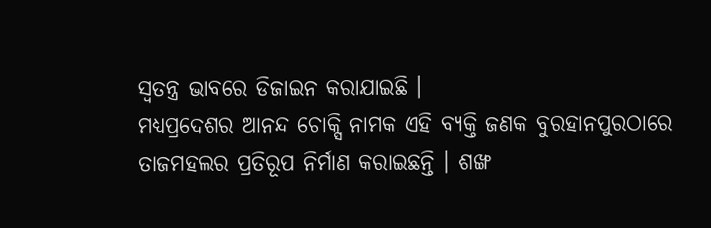ସ୍ୱତନ୍ତ୍ର ଭାବରେ ଡିଜାଇନ କରାଯାଇଛି ।
ମଧ୍ୟପ୍ରଦେଶର ଆନନ୍ଦ ଚୋକ୍ସି ନାମକ ଏହି ବ୍ୟକ୍ତି ଜଣକ ବୁରହାନପୁରଠାରେ ତାଜମହଲର ପ୍ରତିରୂପ ନିର୍ମାଣ କରାଇଛନ୍ତି । ଶଙ୍ଖ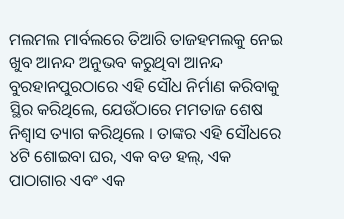ମଲମଲ ମାର୍ବଲରେ ତିଆରି ତାଜହମଲକୁ ନେଇ ଖୁବ ଆନନ୍ଦ ଅନୁଭବ କରୁଥିବା ଆନନ୍ଦ ବୁରହାନପୁରଠାରେ ଏହି ସୌଧ ନିର୍ମାଣ କରିବାକୁ ସ୍ଥିର କରିଥିଲେ, ଯେଉଁଠାରେ ମମତାଜ ଶେଷ ନିଶ୍ୱାସ ତ୍ୟାଗ କରିଥିଲେ । ତାଙ୍କର ଏହି ସୌଧରେ ୪ଟି ଶୋଇବା ଘର, ଏକ ବଡ ହଲ୍, ଏକ ପାଠାଗାର ଏବଂ ଏକ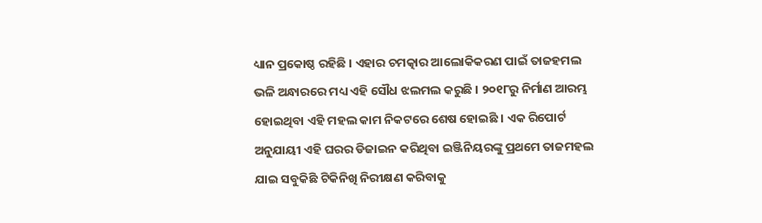ଧ୍ୟାନ ପ୍ରକୋଷ୍ଠ ରହିଛି । ଏହାର ଚମତ୍କାର ଆଲୋକିକରଣ ପାଇଁ ତାଜହମଲ ଭଳି ଅନ୍ଧାରରେ ମଧ୍ୟ ଏହି ସୌଧ ଝଲମଲ କରୁଛି । ୨୦୧୮ରୁ ନିର୍ମାଣ ଆରମ୍ଭ ହୋଇଥିବା ଏହି ମହଲ କାମ ନିକଟରେ ଶେଷ ହୋଇଛି । ଏକ ରିପୋର୍ଟ ଅନୁଯାୟୀ ଏହି ଘରର ଡିଜାଇନ କରିଥିବା ଇଞ୍ଜିନିୟରଙ୍କୁ ପ୍ରଥମେ ତାଜମହଲ ଯାଇ ସବୁକିଛି ଟିକିନିଖି ନିରୀକ୍ଷଣ କରିବାକୁ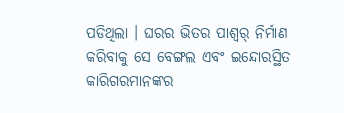ପଡିଥିଲା । ଘରର ଭିତର ପାଶ୍ୱର୍ ନିର୍ମାଣ କରିବାକୁ ସେ ବେଙ୍ଗଲ ଏବଂ ଇନ୍ଦୋରସ୍ଥିତ କାରିଗରମାନଙ୍କର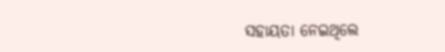ସହାୟତା ନେଇଥିଲେ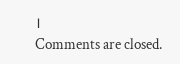।
Comments are closed.